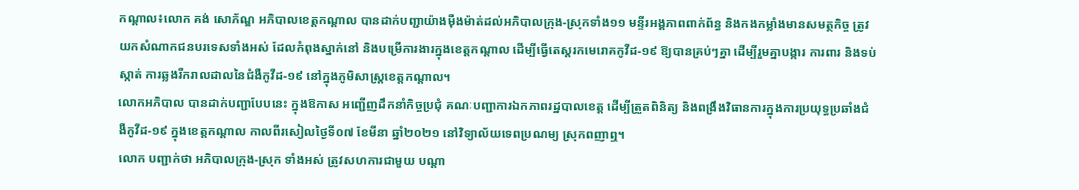កណ្ដាល៖លោក គង់ សោភ័ណ្ឌ អភិបាលខេត្តកណ្ដាល បានដាក់បញ្ជាយ៉ាងម៉ឺងម៉ាត់ដល់អភិបាលក្រុង-ស្រុកទាំង១១ មន្ទីរអង្គភាពពាក់ព័ន្ធ និងកងកម្លាំងមានសមត្ថកិច្ច ត្រូវយកសំណាកជនបរទេសទាំងអស់ ដែលកំពុងស្នាក់នៅ និងបម្រើការងារក្នុងខេត្តកណ្ដាល ដើម្បីធ្វើតេស្តរកមេរោគកូវីដ-១៩ ឱ្យបានគ្រប់ៗគ្នា ដើម្បីរួមគ្នាបង្ការ ការពារ និងទប់ស្កាត់ ការឆ្លងរីករាលដាលនៃជំងឺកូវីដ-១៩ នៅក្នុងភូមិសាស្ត្រខេត្តកណ្ដាល។
លោកអភិបាល បានដាក់បញ្ជាបែបនេះ ក្នុងឱកាស អញ្ជើញដឹកនាំកិច្ចប្រជុំ គណៈបញ្ជាការឯកភាពរដ្ឋបាលខេត្ត ដើម្បីត្រួតពិនិត្យ និងពង្រឹងវិធានការក្នុងការប្រយុទ្ធប្រឆាំងជំងឺកូវីដ-១៩ ក្នុងខេត្តកណ្ដាល កាលពីរសៀលថ្ងៃទី០៧ ខែមីនា ឆ្នាំ២០២១ នៅវិទ្យាល័យទេពប្រណម្យ ស្រុកពញាឮ។
លោក បញ្ជាក់ថា អភិបាលក្រុង-ស្រុក ទាំងអស់ ត្រូវសហការជាមួយ បណ្ដា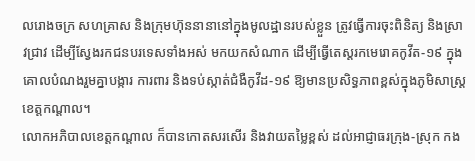លរោងចក្រ សហគ្រាស និងក្រុមហ៊ុននានានៅក្នុងមូលដ្ឋានរបស់ខ្លួន ត្រូវធ្វើការចុះពិនិត្យ និងស្រាវជ្រាវ ដើម្បីស្វែងរកជនបរទេសទាំងអស់ មកយកសំណាក ដើម្បីធ្វើតេស្តរកមេរោគកូវីត-១៩ ក្នុងគោលបំណងរួមគ្នាបង្ការ ការពារ និងទប់ស្កាត់ជំងឺកូវីដ-១៩ ឱ្យមានប្រសិទ្ធភាពខ្ពស់ក្នុងភូមិសាស្ត្រខេត្តកណ្ដាល។
លោកអភិបាលខេត្តកណ្ដាល ក៏បានកោតសរសើរ និងវាយតម្លៃខ្ពស់ ដល់អាជ្ញាធរក្រុង-ស្រុក កង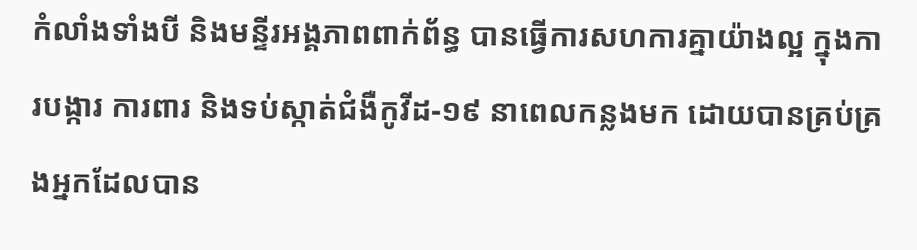កំលាំងទាំងបី និងមន្ទីរអង្គភាពពាក់ព័ន្ធ បានធ្វើការសហការគ្នាយ៉ាងល្អ ក្នុងការបង្ការ ការពារ និងទប់ស្កាត់ជំងឺកូវីដ-១៩ នាពេលកន្លងមក ដោយបានគ្រប់គ្រងអ្នកដែលបាន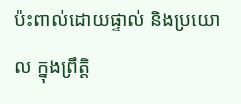ប៉ះពាល់ដោយផ្ទាល់ និងប្រយោល ក្នុងព្រឹត្តិ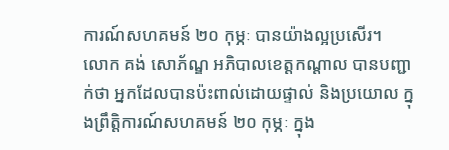ការណ៍សហគមន៍ ២០ កុម្ភៈ បានយ៉ាងល្អប្រសើរ។
លោក គង់ សោភ័ណ្ឌ អភិបាលខេត្តកណ្ដាល បានបញ្ជាក់ថា អ្នកដែលបានប៉ះពាល់ដោយផ្ទាល់ និងប្រយោល ក្នុងព្រឹត្តិការណ៍សហគមន៍ ២០ កុម្ភៈ ក្នុង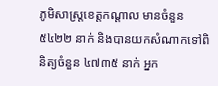ភូមិសាស្ត្រខេត្តកណ្ដាល មានចំនួន ៥៤២២ នាក់ និងបានយកសំណាកទៅពិនិត្យចំនួន ៤៧៣៥ នាក់ អ្នក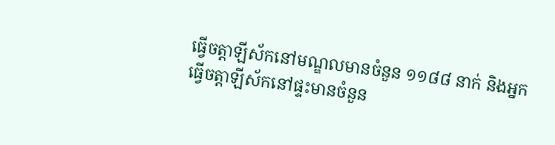ធ្វើចត្តាឡីស័កនៅមណ្ឌលមានចំនួន ១១៨៨ នាក់ និងអ្នកធ្វើចត្តាឡីស័កនៅផ្ទះមានចំនួន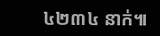៤២៣៤ នាក់៕